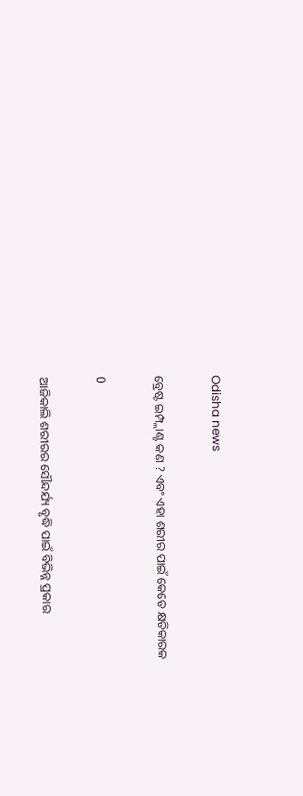Odisha news

ବ୍ରେଷ୍ଟ ଇମ୍ପ୍ଲାଣ୍ଟ କଣ ? ଏବଂ ଏହା ଶରୀର ପାଇଁ କେତେ କ୍ଷତିକାରକ

0

ଆଜିକାଲି ଶରୀରର ସୌନ୍ଦର୍ଯ୍ୟ ବୃଦ୍ଧି ପାଇଁ ବିଭିନ୍ନ ପ୍ରକାର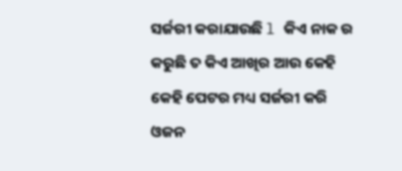ସର୍ଜରୀ କରାଯାଉଛି l କିଏ ନାକ ର କରୁଛି ତ କିଏ ଆଖିର ଆଉ କେହି କେହି ପେଟର ମଧ୍ୟ ସର୍ଜରୀ କରି ଓଜନ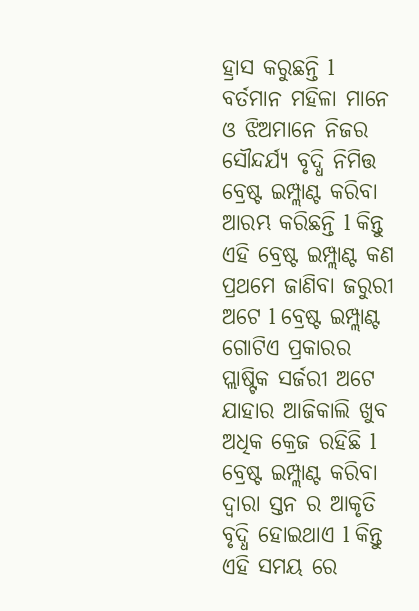ହ୍ରାସ କରୁଛନ୍ତି l ବର୍ତମାନ ମହିଳା ମାନେ ଓ ଝିଅମାନେ ନିଜର ସୌନ୍ଦର୍ଯ୍ୟ ବୃଦ୍ଧି ନିମିତ୍ତ ବ୍ରେଷ୍ଟ ଇମ୍ପ୍ଲାଣ୍ଟ କରିବା ଆରମ୍ଭ କରିଛନ୍ତି l କିନ୍ତୁ ଏହି ବ୍ରେଷ୍ଟ ଇମ୍ପ୍ଲାଣ୍ଟ କଣ ପ୍ରଥମେ ଜାଣିବା ଜରୁରୀ ଅଟେ l ବ୍ରେଷ୍ଟ ଇମ୍ପ୍ଲାଣ୍ଟ ଗୋଟିଏ ପ୍ରକାରର ପ୍ଲାଷ୍ଟିକ ସର୍ଜରୀ ଅଟେ ଯାହାର ଆଜିକାଲି ଖୁବ ଅଧିକ କ୍ରେଜ ରହିଛି l ବ୍ରେଷ୍ଟ ଇମ୍ପ୍ଲାଣ୍ଟ କରିବା ଦ୍ୱାରା ସ୍ତନ ର ଆକୃତି ବୃଦ୍ଧି ହୋଇଥାଏ l କିନ୍ତୁ ଏହି ସମୟ ରେ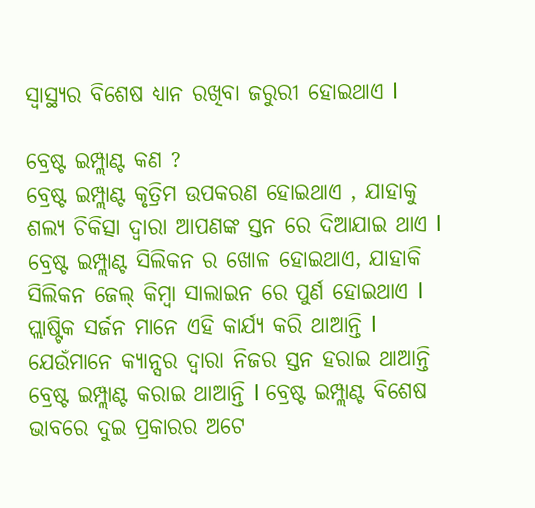ସ୍ୱାସ୍ଥ୍ୟର ବିଶେଷ ଧ୍ୟାନ ରଖିବା ଜରୁରୀ ହୋଇଥାଏ l

ବ୍ରେଷ୍ଟ ଇମ୍ପ୍ଲାଣ୍ଟ କଣ ?
ବ୍ରେଷ୍ଟ ଇମ୍ପ୍ଲାଣ୍ଟ କୃତ୍ରିମ ଉପକରଣ ହୋଇଥାଏ , ଯାହାକୁ ଶଲ୍ୟ ଚିକିତ୍ସା ଦ୍ୱାରା ଆପଣଙ୍କ ସ୍ତନ ରେ ଦିଆଯାଇ ଥାଏ l ବ୍ରେଷ୍ଟ ଇମ୍ପ୍ଲାଣ୍ଟ ସିଲିକନ ର ଖୋଳ ହୋଇଥାଏ, ଯାହାକି ସିଲିକନ ଜେଲ୍ କିମ୍ବା ସାଲାଇନ ରେ ପୁର୍ଣ ହୋଇଥାଏ l ପ୍ଲାଷ୍ଟିକ ସର୍ଜନ ମାନେ ଏହି କାର୍ଯ୍ୟ କରି ଥାଆନ୍ତି l ଯେଉଁମାନେ କ୍ୟାନ୍ସର ଦ୍ୱାରା ନିଜର ସ୍ତନ ହରାଇ ଥାଆନ୍ତି ବ୍ରେଷ୍ଟ ଇମ୍ପ୍ଲାଣ୍ଟ କରାଇ ଥାଆନ୍ତି l ବ୍ରେଷ୍ଟ ଇମ୍ପ୍ଲାଣ୍ଟ ବିଶେଷ ଭାବରେ ଦୁଇ ପ୍ରକାରର ଅଟେ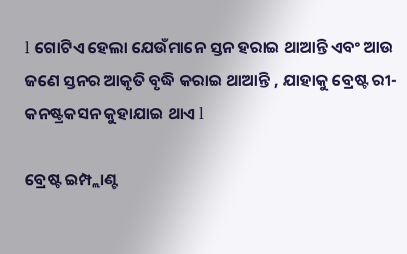l ଗୋଟିଏ ହେଲା ଯେଉଁମାନେ ସ୍ତନ ହରାଇ ଥାଆନ୍ତି ଏବଂ ଆଉ ଜଣେ ସ୍ତନର ଆକୃତି ବୃଦ୍ଧି କରାଇ ଥାଆନ୍ତି , ଯାହାକୁ ବ୍ରେଷ୍ଟ ରୀ-କନଷ୍ଟ୍ରକସନ କୁହାଯାଇ ଥାଏ l

ବ୍ରେଷ୍ଟ ଇମ୍ପ୍ଲାଣ୍ଟ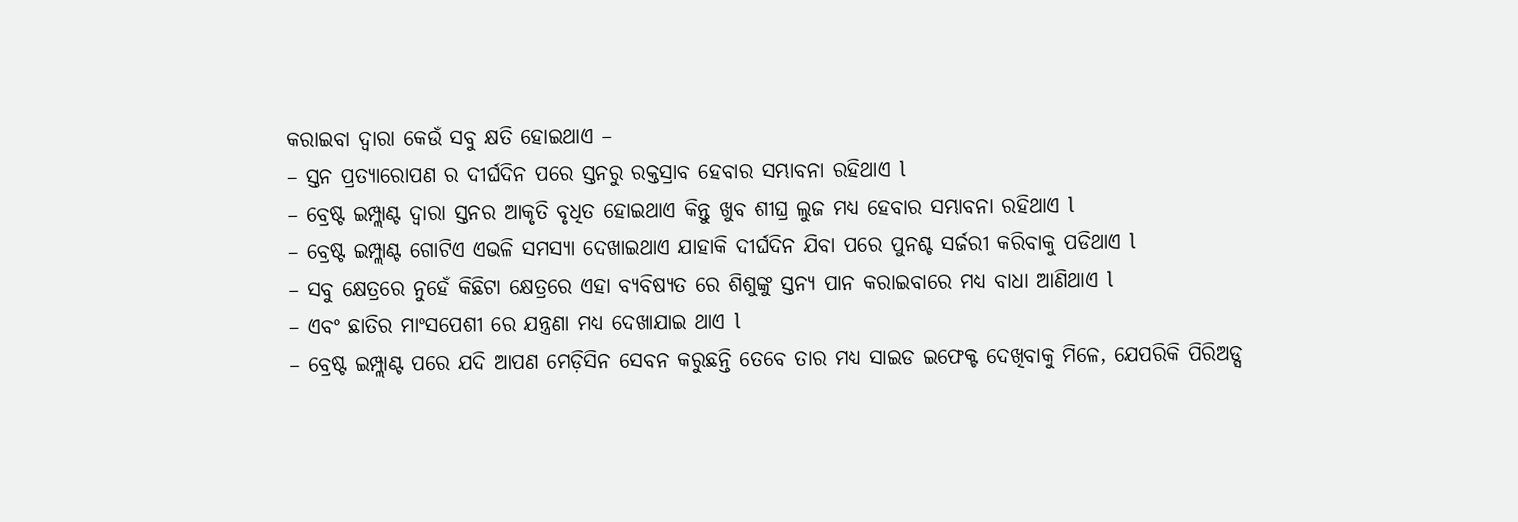କରାଇବା ଦ୍ୱାରା କେଉଁ ସବୁ କ୍ଷତି ହୋଇଥାଏ –
– ସ୍ତନ ପ୍ରତ୍ୟାରୋପଣ ର ଦୀର୍ଘଦିନ ପରେ ସ୍ତନରୁ ରକ୍ତସ୍ରାବ ହେବାର ସମ୍ଭାବନା ରହିଥାଏ l
– ବ୍ରେଷ୍ଟ ଇମ୍ପ୍ଲାଣ୍ଟ ଦ୍ୱାରା ସ୍ତନର ଆକୃତି ବୃଧିତ ହୋଇଥାଏ କିନ୍ତୁ ଖୁବ ଶୀଘ୍ର ଲୁଜ ମଧ୍ୟ ହେବାର ସମ୍ଭାବନା ରହିଥାଏ l
– ବ୍ରେଷ୍ଟ ଇମ୍ପ୍ଲାଣ୍ଟ ଗୋଟିଏ ଏଭଳି ସମସ୍ୟା ଦେଖାଇଥାଏ ଯାହାକି ଦୀର୍ଘଦିନ ଯିବା ପରେ ପୁନଶ୍ଚ ସର୍ଜରୀ କରିବାକୁ ପଡିଥାଏ l
– ସବୁ କ୍ଷେତ୍ରରେ ନୁହେଁ କିଛିଟା କ୍ଷେତ୍ରରେ ଏହା ବ୍ୟବିଷ୍ୟତ ରେ ଶିଶୁଙ୍କୁ ସ୍ତନ୍ୟ ପାନ କରାଇବାରେ ମଧ୍ୟ ବାଧା ଆଣିଥାଏ l
– ଏବଂ ଛାତିର ମାଂସପେଶୀ ରେ ଯନ୍ତ୍ରଣା ମଧ୍ୟ ଦେଖାଯାଇ ଥାଏ l
– ବ୍ରେଷ୍ଟ ଇମ୍ପ୍ଲାଣ୍ଟ ପରେ ଯଦି ଆପଣ ମେଡ଼ିସିନ ସେବନ କରୁଛନ୍ତି ତେବେ ତାର ମଧ୍ୟ ସାଇଡ ଇଫେକ୍ଟ ଦେଖିବାକୁ ମିଳେ, ଯେପରିକି ପିରିଅଡ୍ସ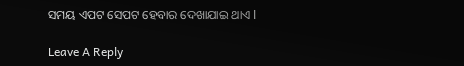ସମୟ ଏପଟ ସେପଟ ହେବାର ଦେଖାଯାଇ ଥାଏ l

Leave A Reply